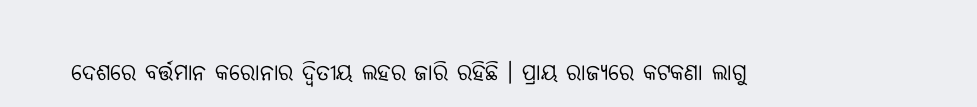ଦେଶରେ ବର୍ତ୍ତମାନ କରୋନାର ଦ୍ୱିତୀୟ ଲହର ଜାରି ରହିଛି । ପ୍ରାୟ ରାଜ୍ୟରେ କଟକଣା ଲାଗୁ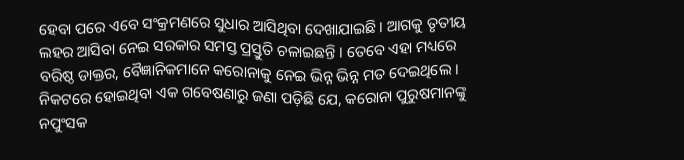ହେବା ପରେ ଏବେ ସଂକ୍ରମଣରେ ସୁଧାର ଆସିଥିବା ଦେଖାଯାଇଛି । ଆଗକୁ ତୃତୀୟ ଲହର ଆସିବା ନେଇ ସରକାର ସମସ୍ତ ପ୍ରସ୍ତୁତି ଚଳାଇଛନ୍ତି । ତେବେ ଏହା ମଧ୍ୟରେ ବରିଷ୍ଠ ଡାକ୍ତର, ବୈଜ୍ଞାନିକମାନେ କରୋନାକୁ ନେଇ ଭିନ୍ନ ଭିନ୍ନ ମତ ଦେଇଥିଲେ । ନିକଟରେ ହୋଇଥିବା ଏକ ଗବେଷଣାରୁ ଜଣା ପଡ଼ିଛି ଯେ, କରୋନା ପୁରୁଷମାନଙ୍କୁ ନପୁଂସକ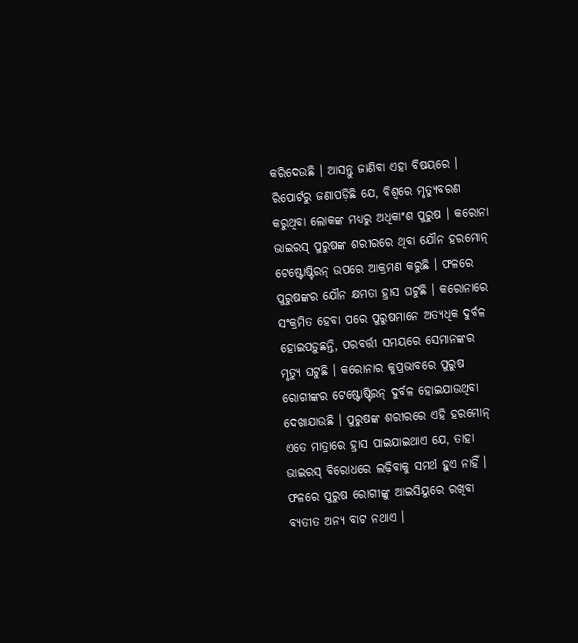କରିଦେଉଛି । ଆସନ୍ତୁ ଜାଣିବା ଏହା ବିଷୟରେ ।
ରିପୋର୍ଟରୁ ଜଣାପଡ଼ିଛି ଯେ, ବିଶ୍ୱରେ ମୃତ୍ୟୁବରଣ କରୁଥିବା ଲୋକଙ୍କ ମଧ୍ୟରୁ ଅଧିକାଂଶ ପୁରୁଷ । କରୋନା ଭାଇରସ୍ ପୁରୁଷଙ୍କ ଶରୀରରେ ଥିବା ଯୌନ ହରମୋନ୍ ଟେଷ୍ଟୋଷ୍ଟିରନ୍ ଉପରେ ଆକ୍ରମଣ କରୁଛି । ଫଳରେ ପୁରୁଷଙ୍କର ଯୌନ କ୍ଷମତା ହ୍ରାସ ଘଟୁଛି । କରୋନାରେ ସଂକ୍ରମିତ ହେବା ପରେ ପୁରୁଷମାନେ ଅତ୍ୟଧିକ ଦୁର୍ବଳ ହୋଇପଡ଼ୁଛନ୍ତି, ପରବର୍ତ୍ତୀ ସମୟରେ ସେମାନଙ୍କର ମୃତ୍ୟୁ ଘଟୁଛି । କରୋନାର କୁପ୍ରଭାବରେ ପୁରୁଷ ରୋଗୀଙ୍କର ଟେଷ୍ଟୋଷ୍ଟିରନ୍ ଦୁର୍ବଳ ହୋଇଯାଉଥିବା ଦେଖାଯାଉଛି । ପୁରୁଷଙ୍କ ଶରୀରରେ ଏହି ହରମୋନ୍ ଏତେ ମାତ୍ରାରେ ହ୍ରାସ ପାଇଯାଇଥାଏ ଯେ, ତାହା ଭାଇରସ୍ ବିରୋଧରେ ଲଢ଼ିବାକୁ ସମର୍ଥ ହୁଏ ନାହିଁ । ଫଳରେ ପୁରୁଷ ରୋଗୀଙ୍କୁ ଆଇସିୟୁରେ ରଖିବା ବ୍ୟତୀତ ଅନ୍ୟ ବାଟ ନଥାଏ ।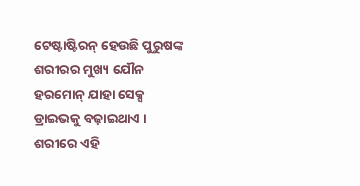ଟେଷ୍ଟାଷ୍ଟିରନ୍ ହେଉଛି ପୁରୁଷଙ୍କ ଶରୀରର ମୁଖ୍ୟ ଯୌନ ହରମୋନ୍ ଯାହା ସେକ୍ସ ଡ୍ରାଇଭକୁ ବଢ଼ାଇଥାଏ । ଶରୀରେ ଏହି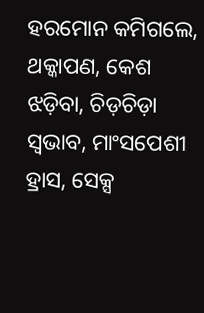ହରମୋନ କମିଗଲେ, ଥକ୍କାପଣ, କେଶ ଝଡ଼ିବା, ଚିଡ଼ଚିଡ଼ା ସ୍ୱଭାବ, ମାଂସପେଶୀ ହ୍ରାସ, ସେକ୍ସ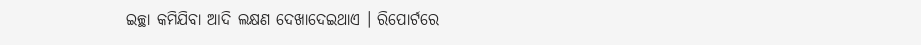ଇଚ୍ଛା କମିଯିବା ଆଦି ଲକ୍ଷଣ ଦେଖାଦେଇଥାଏ । ରିପୋର୍ଟରେ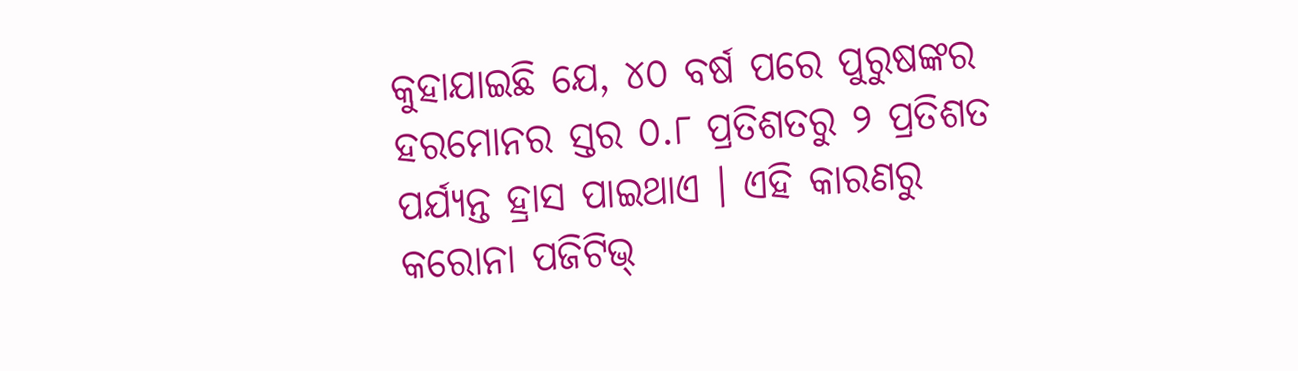କୁହାଯାଇଛି ଯେ, ୪୦ ବର୍ଷ ପରେ ପୁରୁଷଙ୍କର ହରମୋନର ସ୍ତର ୦.୮ ପ୍ରତିଶତରୁ ୨ ପ୍ରତିଶତ ପର୍ଯ୍ୟନ୍ତ ହ୍ରାସ ପାଇଥାଏ । ଏହି କାରଣରୁ କରୋନା ପଜିଟିଭ୍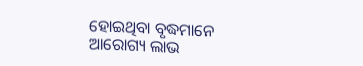ହୋଇଥିବା ବୃଦ୍ଧମାନେ ଆରୋଗ୍ୟ ଲାଭ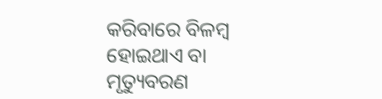କରିବାରେ ବିଳମ୍ବ ହୋଇଥାଏ ବା ମୃତ୍ୟୁବରଣ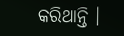କରିଥାନ୍ତି ।